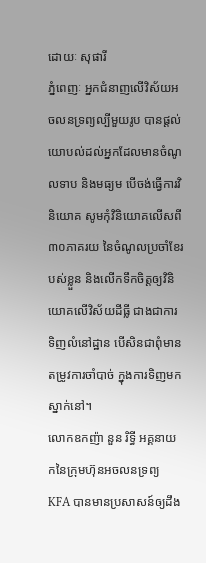ដោយៈ សុផារី
ភ្នំពេញៈ អ្នកជំនាញលើវិស័យអចលនទ្រព្យល្បីមួយរូប បានផ្តល់យោបល់ដល់អ្នកដែលមានចំណូលទាប និងមធ្យម បើចង់ធ្វើការវិនិយោគ សូមកុំវិនិយោគលើសពី៣០ភាគរយ នៃចំណូលប្រចាំខែរបស់ខ្លួន និងលើកទឹកចិត្ដឲ្យវិនិយោគលើវិស័យដីធ្លី ជាងជាការទិញលំនៅដ្ឋាន បើសិនជាពុំមានតម្រូវការចាំបាច់ ក្នុងការទិញមកស្នាក់នៅ។
លោកឧកញ៉ា នួន រិទ្ធី អគ្គនាយកនៃក្រុមហ៊ុនអចលនទ្រព្យ KFA បានមានប្រសាសន៍ឲ្យដឹង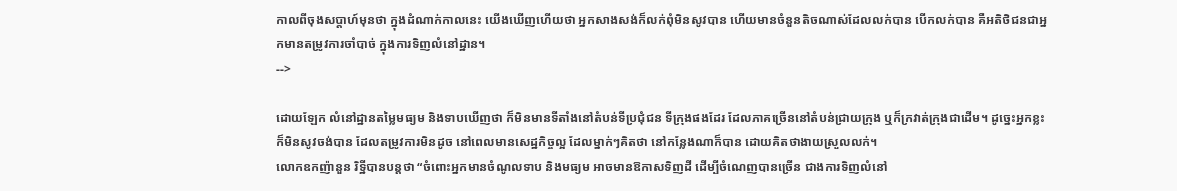កាលពីចុងសប្តាហ៍មុនថា ក្នុងដំណាក់កាលនេះ យើងឃើញហើយថា អ្នកសាងសង់ក៏លក់ពុំមិនសូវបាន ហើយមានចំនួនតិចណាស់ដែលលក់បាន បើកលក់បាន គឺអតិថិជនជាអ្នកមានតម្រូវការចាំបាច់ ក្នុងការទិញលំនៅដ្ឋាន។
-->

ដោយឡែក លំនៅដ្ឋានតម្លៃមធ្យម និងទាបឃើញថា ក៏មិនមានទីតាំងនៅតំបន់ទីប្រជុំជន ទីក្រុងផងដែរ ដែលភាគច្រើននៅតំបន់ជ្រាយក្រុង ឬក៏ក្រវាត់ក្រុងជាដើម។ ដូច្នេះអ្នកខ្លះក៏មិនសូវចង់បាន ដែលតម្រូវការមិនដូច នៅពេលមានសេដ្ឋកិច្ចល្អ ដែលម្នាក់ៗគិតថា នៅកន្លែងណាក៏បាន ដោយគិតថាងាយស្រួលលក់។
លោកឧកញ៉ានួន រិទ្ឋីបានបន្តថា “ចំពោះអ្នកមានចំណូលទាប និងមធ្យម អាចមានឱកាសទិញដី ដើម្បីចំណេញបានច្រើន ជាងការទិញលំនៅ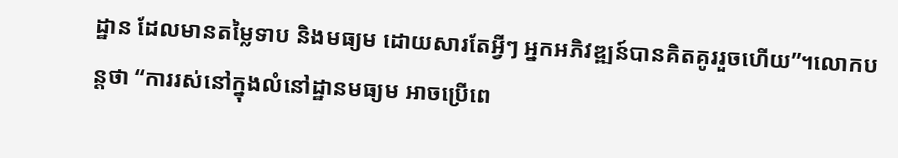ដ្ឋាន ដែលមានតម្លៃទាប និងមធ្យម ដោយសារតែអ្វីៗ អ្នកអភិវឌ្ឍន៍បានគិតគូររួចហើយ”។លោកបន្តថា “ការរស់នៅក្នុងលំនៅដ្ឋានមធ្យម អាចប្រើពេ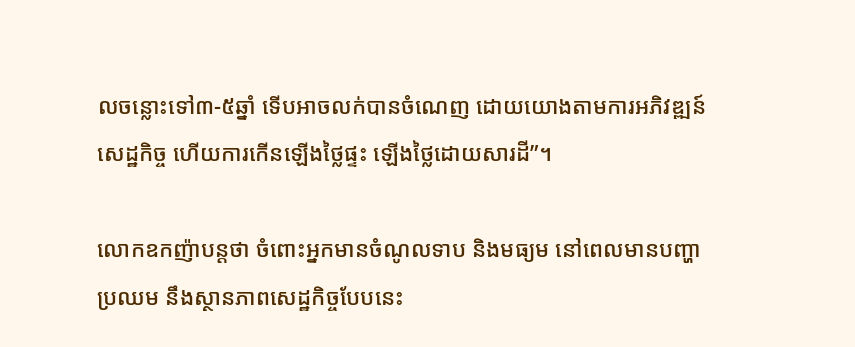លចន្លោះទៅ៣-៥ឆ្នាំ ទើបអាចលក់បានចំណេញ ដោយយោងតាមការអភិវឌ្ឍន៍សេដ្ឋកិច្ច ហើយការកើនឡើងថ្លៃផ្ទះ ឡើងថ្លៃដោយសារដី”។

លោកឧកញ៉ាបន្តថា ចំពោះអ្នកមានចំណូលទាប និងមធ្យម នៅពេលមានបញ្ហាប្រឈម នឹងស្ថានភាពសេដ្ឋកិច្ចបែបនេះ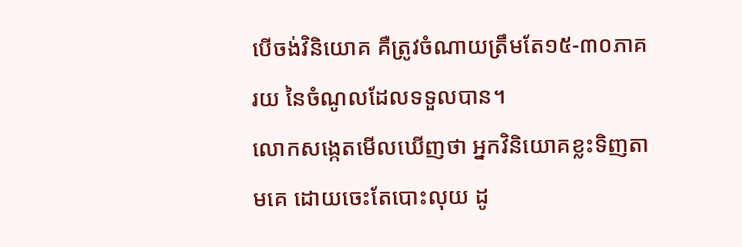បើចង់វិនិយោគ គឺត្រូវចំណាយត្រឹមតែ១៥-៣០ភាគរយ នៃចំណូលដែលទទួលបាន។
លោកសង្កេតមើលឃើញថា អ្នកវិនិយោគខ្លះទិញតាមគេ ដោយចេះតែបោះលុយ ដូ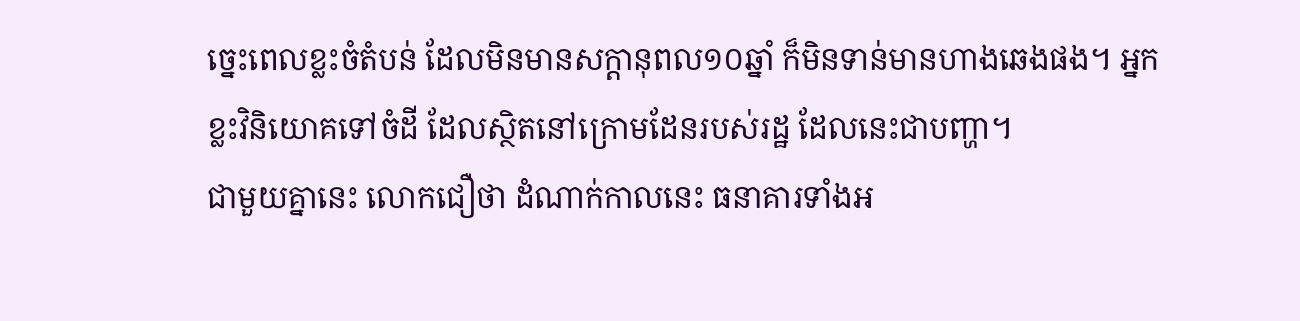ច្នេះពេលខ្លះចំតំបន់ ដែលមិនមានសក្ដានុពល១០ឆ្នាំ ក៏មិនទាន់មានហាងឆេងផង។ អ្នកខ្លះវិនិយោគទៅចំដី ដែលស្ថិតនៅក្រោមដែនរបស់រដ្ឋ ដែលនេះជាបញ្ហា។
ជាមួយគ្នានេះ លោកជឿថា ដំណាក់កាលនេះ ធនាគារទាំងអ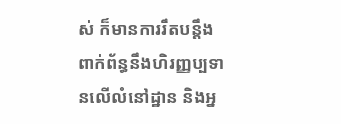ស់ ក៏មានការរឹតបន្ដឹង ពាក់ព័ន្ធនឹងហិរញ្ញប្បទានលើលំនៅដ្ឋាន និងអ្ន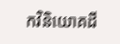កវិនិយោគដី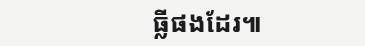ធ្លីផងដែរ៕